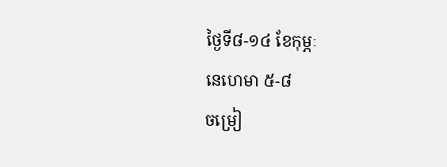ថ្ងៃទី៨-១៤ ខែកុម្ភៈ
នេហេមា ៥-៨
ចម្រៀ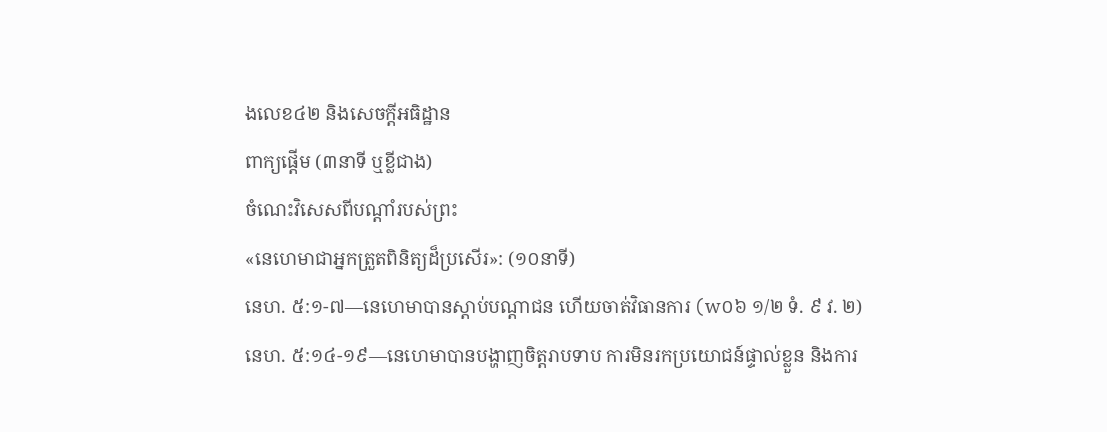ងលេខ៤២ និងសេចក្ដីអធិដ្ឋាន
ពាក្យផ្ដើម (៣នាទី ឬខ្លីជាង)
ចំណេះវិសេសពីបណ្ដាំរបស់ព្រះ
«នេហេមាជាអ្នកត្រួតពិនិត្យដ៏ប្រសើរ»: (១០នាទី)
នេហ. ៥:១-៧—នេហេមាបានស្ដាប់បណ្ដាជន ហើយចាត់វិធានការ (w០៦ ១/២ ទំ. ៩ វ. ២)
នេហ. ៥:១៤-១៩—នេហេមាបានបង្ហាញចិត្តរាបទាប ការមិនរកប្រយោជន៍ផ្ទាល់ខ្លួន និងការ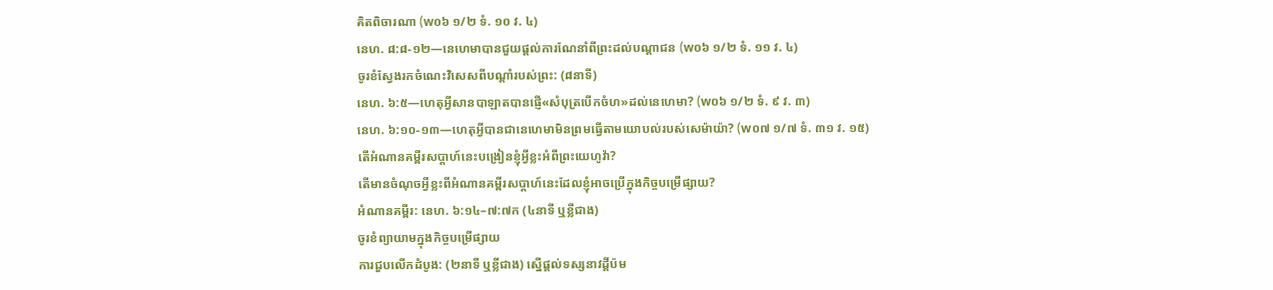គិតពិចារណា (w០៦ ១/២ ទំ. ១០ វ. ៤)
នេហ. ៨:៨-១២—នេហេមាបានជួយផ្ដល់ការណែនាំពីព្រះដល់បណ្ដាជន (w០៦ ១/២ ទំ. ១១ វ. ៤)
ចូរខំស្វែងរកចំណេះវិសេសពីបណ្ដាំរបស់ព្រះ: (៨នាទី)
នេហ. ៦:៥—ហេតុអ្វីសានបាឡាតបានផ្ញើ«សំបុត្របើកចំហ»ដល់នេហេមា? (w០៦ ១/២ ទំ. ៩ វ. ៣)
នេហ. ៦:១០-១៣—ហេតុអ្វីបានជានេហេមាមិនព្រមធ្វើតាមយោបល់របស់សេម៉ាយ៉ា? (w០៧ ១/៧ ទំ. ៣១ វ. ១៥)
តើអំណានគម្ពីរសប្ដាហ៍នេះបង្រៀនខ្ញុំអ្វីខ្លះអំពីព្រះយេហូវ៉ា?
តើមានចំណុចអ្វីខ្លះពីអំណានគម្ពីរសប្ដាហ៍នេះដែលខ្ញុំអាចប្រើក្នុងកិច្ចបម្រើផ្សាយ?
អំណានគម្ពីរ: នេហ. ៦:១៤–៧:៧ក (៤នាទី ឬខ្លីជាង)
ចូរខំព្យាយាមក្នុងកិច្ចបម្រើផ្សាយ
ការជួបលើកដំបូង: (២នាទី ឬខ្លីជាង) ស្នើផ្ដល់ទស្សនាវដ្ដីប៉ម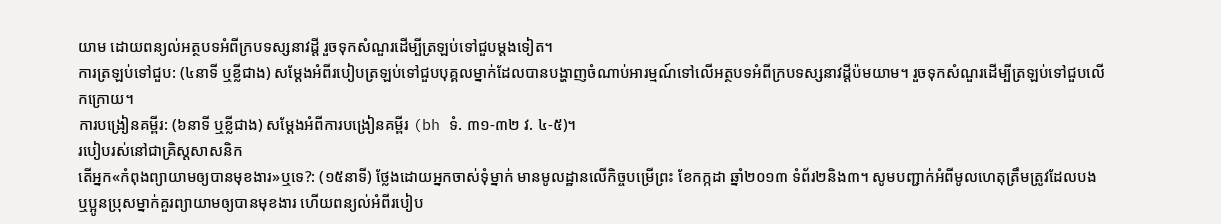យាម ដោយពន្យល់អត្ថបទអំពីក្របទស្សនាវដ្ដី រួចទុកសំណួរដើម្បីត្រឡប់ទៅជួបម្ដងទៀត។
ការត្រឡប់ទៅជួប: (៤នាទី ឬខ្លីជាង) សម្ដែងអំពីរបៀបត្រឡប់ទៅជួបបុគ្គលម្នាក់ដែលបានបង្ហាញចំណាប់អារម្មណ៍ទៅលើអត្ថបទអំពីក្របទស្សនាវដ្ដីប៉មយាម។ រួចទុកសំណួរដើម្បីត្រឡប់ទៅជួបលើកក្រោយ។
ការបង្រៀនគម្ពីរ: (៦នាទី ឬខ្លីជាង) សម្ដែងអំពីការបង្រៀនគម្ពីរ (bh ទំ. ៣១-៣២ វ. ៤-៥)។
របៀបរស់នៅជាគ្រិស្តសាសនិក
តើអ្នក«កំពុងព្យាយាមឲ្យបានមុខងារ»ឬទេ?: (១៥នាទី) ថ្លែងដោយអ្នកចាស់ទុំម្នាក់ មានមូលដ្ឋានលើកិច្ចបម្រើព្រះ ខែកក្កដា ឆ្នាំ២០១៣ ទំព័រ២និង៣។ សូមបញ្ជាក់អំពីមូលហេតុត្រឹមត្រូវដែលបងឬប្អូនប្រុសម្នាក់គួរព្យាយាមឲ្យបានមុខងារ ហើយពន្យល់អំពីរបៀប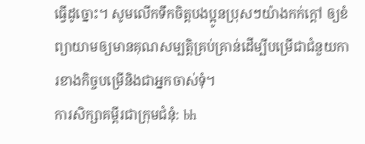ធ្វើដូច្នោះ។ សូមលើកទឹកចិត្តបងប្អូនប្រុសៗយ៉ាងកក់ក្ដៅ ឲ្យខំព្យាយាមឲ្យមានគុណសម្បត្ដិគ្រប់គ្រាន់ដើម្បីបម្រើជាជំនួយការខាងកិច្ចបម្រើនិងជាអ្នកចាស់ទុំ។
ការសិក្សាគម្ពីរជាក្រុមជំនុំ: bh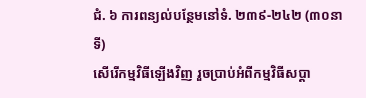ជំ. ៦ ការពន្យល់បន្ថែមនៅទំ. ២៣៩-២៤២ (៣០នាទី)
សើរើកម្មវិធីឡើងវិញ រួចប្រាប់អំពីកម្មវិធីសប្ដា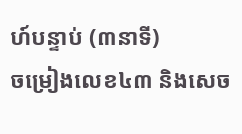ហ៍បន្ទាប់ (៣នាទី)
ចម្រៀងលេខ៤៣ និងសេច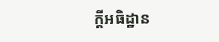ក្ដីអធិដ្ឋាន